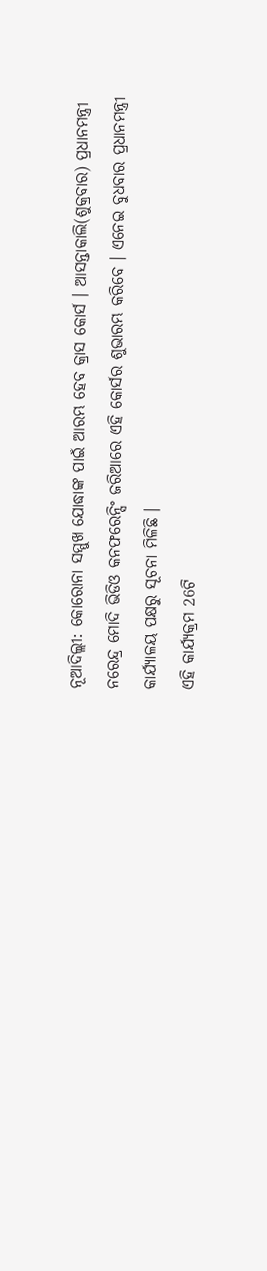ନୂଆଦିଲ୍ଲୀ: କୋରୋନା ସମ୍ମୁଖ ଯୋଦ୍ଧାଙ୍କ ପାଇଁ ଆରମ୍ଭ ହେବ କ୍ରାସ କୋର୍ସ । ଆସନ୍ତାକାଲି(ଶୁକ୍ରବାର) ପ୍ରଧାନମନ୍ତ୍ରୀ ନରେନ୍ଦ୍ର ମୋଦି ଭିଡିଓ କନଫରେନ୍ସିଂ ଜରିଆରେ ଏହି କୋର୍ସର ଶୁଭାରମ୍ଭ କରିବେ । ଏନେଇ ବୁଧବାର ପ୍ରଧାନମନ୍ତ୍ରୀ କାର୍ଯ୍ୟାଳୟ ପକ୍ଷରୁ ସୂଚନା ମିଳିଛି ।
ଏହି କାର୍ଯ୍ୟକ୍ରମ 26ଟି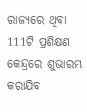ରାଜ୍ୟରେ ଥିବା 111ଟି ପ୍ରଶିକ୍ଷଣ କେନ୍ଦ୍ରରେ ଶୁଭାରମ୍ଭ କରାଯିବ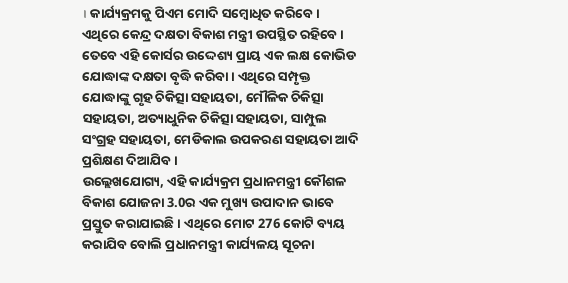। କାର୍ଯ୍ୟକ୍ରମକୁ ପିଏମ ମୋଦି ସମ୍ବୋଧିତ କରିବେ । ଏଥିରେ କେନ୍ଦ୍ର ଦକ୍ଷତା ବିକାଶ ମନ୍ତ୍ରୀ ଉପସ୍ଥିତ ରହିବେ । ତେବେ ଏହି କୋର୍ସର ଉଦ୍ଦେଶ୍ୟ ପ୍ରାୟ ଏକ ଲକ୍ଷ କୋଭିଡ ଯୋଦ୍ଧାଙ୍କ ଦକ୍ଷତା ବୃଦ୍ଧି କରିବା । ଏଥିରେ ସମ୍ପୃକ୍ତ ଯୋଦ୍ଧାଙ୍କୁ ଗୃହ ଚିକିତ୍ସା ସହାୟତା, ମୌଳିକ ଚିକିତ୍ସା ସହାୟତା, ଅତ୍ୟାଧୁନିକ ଚିକିତ୍ସା ସହାୟତା, ସାମ୍ପୁଲ ସଂଗ୍ରହ ସହାୟତା, ମେଡିକାଲ ଉପକରଣ ସହାୟତା ଆଦି ପ୍ରଶିକ୍ଷଣ ଦିଆଯିବ ।
ଉଲ୍ଲେଖଯୋଗ୍ୟ, ଏହି କାର୍ଯ୍ୟକ୍ରମ ପ୍ରଧାନମନ୍ତ୍ରୀ କୌଶଳ ବିକାଶ ଯୋଜନା 3.0ର ଏକ ମୁଖ୍ୟ ଉପାଦାନ ଭାବେ ପ୍ରସ୍ତୁତ କରାଯାଇଛି । ଏଥିରେ ମୋଟ 276 କୋଟି ବ୍ୟୟ କରାଯିବ ବୋଲି ପ୍ରଧାନମନ୍ତ୍ରୀ କାର୍ଯ୍ୟଳୟ ସୂଚନା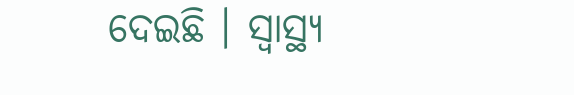ଦେଇଛି । ସ୍ବାସ୍ଥ୍ୟ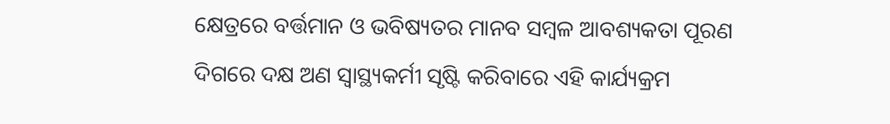କ୍ଷେତ୍ରରେ ବର୍ତ୍ତମାନ ଓ ଭବିଷ୍ୟତର ମାନବ ସମ୍ବଳ ଆବଶ୍ୟକତା ପୂରଣ ଦିଗରେ ଦକ୍ଷ ଅଣ ସ୍ବାସ୍ଥ୍ୟକର୍ମୀ ସୃଷ୍ଟି କରିବାରେ ଏହି କାର୍ଯ୍ୟକ୍ରମ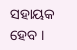ସହାୟକ ହେବ ।